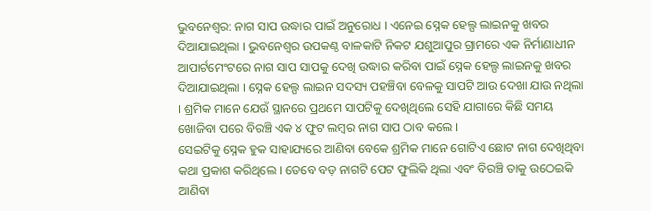ଭୁବନେଶ୍ୱର: ନାଗ ସାପ ଉଦ୍ଧାର ପାଇଁ ଅନୁରୋଧ । ଏନେଇ ସ୍ନେକ ହେଲ୍ପ ଲାଇନକୁ ଖବର ଦିଆଯାଇଥିଲା । ଭୁବନେଶ୍ୱର ଉପକଣ୍ଠ ବାଳକାଟି ନିକଟ ଯଶୁଆପୁର ଗ୍ରାମରେ ଏକ ନିର୍ମାଣାଧୀନ ଆପାର୍ଟମେଂଟରେ ନାଗ ସାପ ସାପକୁ ଦେଖି ଉଦ୍ଧାର କରିବା ପାଇଁ ସ୍ନେକ ହେଲ୍ପ ଲାଇନକୁ ଖବର ଦିଆଯାଇଥିଲା । ସ୍ନେକ ହେଲ୍ପ ଲାଇନ ସଦସ୍ୟ ପହଞ୍ଚିବା ବେଳକୁ ସାପଟି ଆଉ ଦେଖା ଯାଉ ନଥିଲା । ଶ୍ରମିକ ମାନେ ଯେଉଁ ସ୍ଥାନରେ ପ୍ରଥମେ ସାପଟିକୁ ଦେଖିଥିଲେ ସେହି ଯାଗାରେ କିଛି ସମୟ ଖୋଜିବା ପରେ ବିରଞ୍ଚି ଏକ ୪ ଫୁଟ ଲମ୍ବର ନାଗ ସାପ ଠାବ କଲେ ।
ସେଇଟିକୁ ସ୍ନେକ ହୁକ ସାହାଯ୍ୟରେ ଆଣିବା ବେକେ ଶ୍ରମିକ ମାନେ ଗୋଟିଏ ଛୋଟ ନାଗ ଦେଖିଥିବା କଥା ପ୍ରକାଶ କରିଥିଲେ । ତେବେ ବଡ଼ ନାଗଟି ପେଟ ଫୁଲିକି ଥିଲା ଏବଂ ବିରଞ୍ଚି ତାକୁ ଉଠେଇକି ଆଣିବା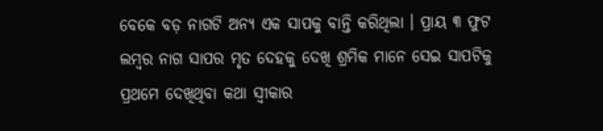ବେକେ ବଡ଼ ନାଗଟି ଅନ୍ୟ ଏକ ସାପକୁ ବାନ୍ତି କରିଥିଲା । ପ୍ରାୟ ୩ ଫୁଟ ଲମ୍ବର ନାଗ ସାପର ମୃତ ଦେହକୁ ଦେଖି ଶ୍ରମିକ ମାନେ ସେଇ ସାପଟିକୁ ପ୍ରଥମେ ଦେଖିଥିବା କଥା ସ୍ଵୀକାର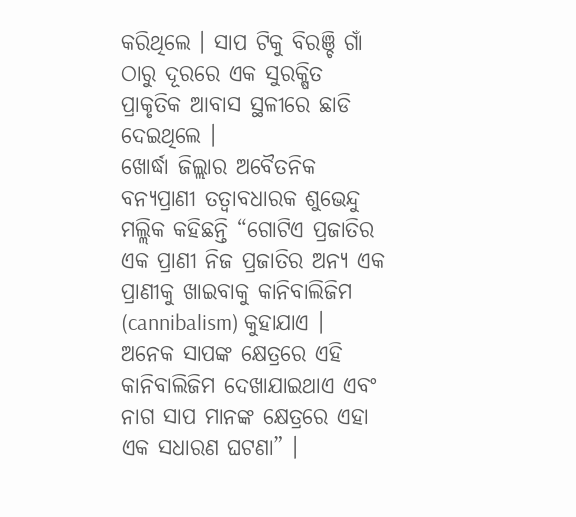କରିଥିଲେ । ସାପ ଟିକୁ ବିରଞ୍ଚି ଗାଁ ଠାରୁ ଦୂରରେ ଏକ ସୁରକ୍ଷିତ ପ୍ରାକୃତିକ ଆବାସ ସ୍ଥଳୀରେ ଛାଡି ଦେଇଥିଲେ ।
ଖୋର୍ଦ୍ଧା ଜିଲ୍ଲାର ଅବୈତନିକ ବନ୍ୟପ୍ରାଣୀ ତତ୍ୱାବଧାରକ ଶୁଭେନ୍ଦୁ ମଲ୍ଲିକ କହିଛନ୍ତି “ଗୋଟିଏ ପ୍ରଜାତିର ଏକ ପ୍ରାଣୀ ନିଜ ପ୍ରଜାତିର ଅନ୍ୟ ଏକ ପ୍ରାଣୀକୁ ଖାଇବାକୁ କାନିବାଲିଜିମ (cannibalism) କୁହାଯାଏ । ଅନେକ ସାପଙ୍କ କ୍ଷେତ୍ରରେ ଏହି କାନିବାଲିଜିମ ଦେଖାଯାଇଥାଏ ଏବଂ ନାଗ ସାପ ମାନଙ୍କ କ୍ଷେତ୍ରରେ ଏହା ଏକ ସଧାରଣ ଘଟଣା” ।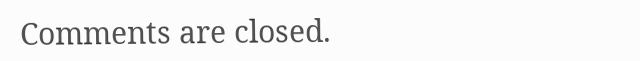Comments are closed.